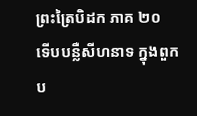ព្រះត្រៃបិដក ភាគ ២០
ទើបបន្លឺសីហនាទ ក្នុងពួកប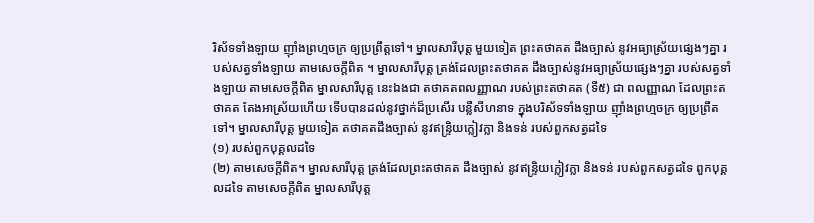រិស័ទទាំងឡាយ ញ៉ាំងព្រហ្មចក្រ ឲ្យប្រព្រឹត្តទៅ។ ម្នាលសារីបុត្ត មួយទៀត ព្រះតថាគត ដឹងច្បាស់ នូវអធ្យាស្រ័យផ្សេងៗគ្នា របស់សត្វទាំងឡាយ តាមសេចក្តីពិត ។ ម្នាលសារីបុត្ត ត្រង់ដែលព្រះតថាគត ដឹងច្បាស់នូវអធ្យាស្រ័យផ្សេងៗគ្នា របស់សត្វទាំងឡាយ តាមសេចក្តីពិត ម្នាលសារីបុត្ត នេះឯងជា តថាគតពលញ្ញាណ របស់ព្រះតថាគត (ទី៥) ជា ពលញ្ញាណ ដែលព្រះតថាគត តែងអាស្រ័យហើយ ទើបបានដល់នូវថ្នាក់ដ៏ប្រសើរ បន្លឺសីហនាទ ក្នុងបរិស័ទទាំងឡាយ ញ៉ាំងព្រហ្មចក្រ ឲ្យប្រព្រឹតទៅ។ ម្នាលសារីបុត្ត មួយទៀត តថាគតដឹងច្បាស់ នូវឥន្ទ្រិយក្លៀវក្លា និងទន់ របស់ពួកសត្វដទៃ
(១) របស់ពួកបុគ្គលដទៃ
(២) តាមសេចក្តីពិត។ ម្នាលសារីបុត្ត ត្រង់ដែលព្រះតថាគត ដឹងច្បាស់ នូវឥន្ទ្រិយក្លៀវក្លា និងទន់ របស់ពួកសត្វដទៃ ពួកបុគ្គលដទៃ តាមសេចក្តីពិត ម្នាលសារីបុត្ត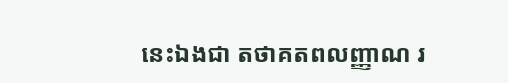នេះឯងជា តថាគតពលញ្ញាណ រ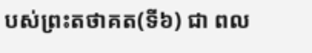បស់ព្រះតថាគត(ទី៦) ជា ពល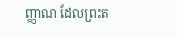ញ្ញាណ ដែលព្រះត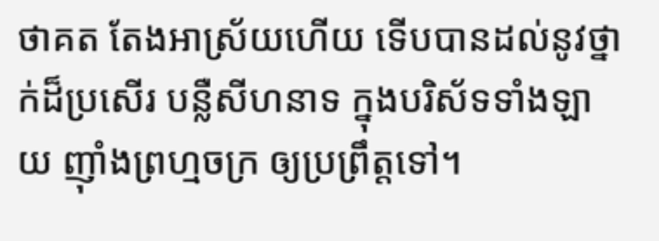ថាគត តែងអាស្រ័យហើយ ទើបបានដល់នូវថ្នាក់ដ៏ប្រសើរ បន្លឺសីហនាទ ក្នុងបរិស័ទទាំងឡាយ ញ៉ាំងព្រហ្មចក្រ ឲ្យប្រព្រឹត្តទៅ។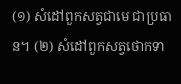(១) សំដៅពួកសត្វជាមេ ជាប្រធាន។ (២) សំដៅពួកសត្វថោកទា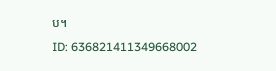ប។
ID: 636821411349668002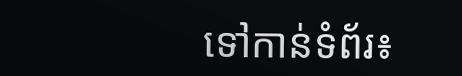ទៅកាន់ទំព័រ៖